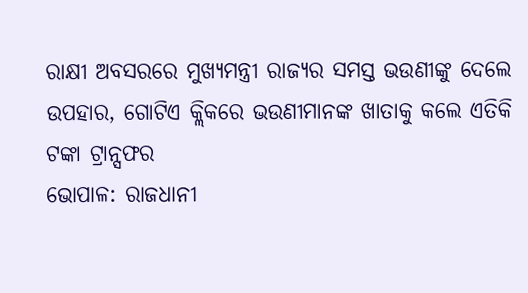ରାକ୍ଷୀ ଅବସରରେ ମୁଖ୍ୟମନ୍ତ୍ରୀ ରାଜ୍ୟର ସମସ୍ତ ଭଉଣୀଙ୍କୁ ଦେଲେ ଉପହାର, ଗୋଟିଏ କ୍ଲିକରେ ଭଉଣୀମାନଙ୍କ ଖାତାକୁ କଲେ ଏତିକି ଟଙ୍କା ଟ୍ରାନ୍ସଫର
ଭୋପାଳ: ରାଜଧାନୀ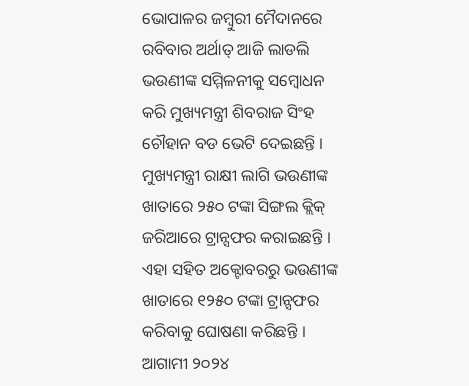ଭୋପାଳର ଜମ୍ବୁରୀ ମୈଦାନରେ ରବିବାର ଅର୍ଥାତ୍ ଆଜି ଲାଡଲି ଭଉଣୀଙ୍କ ସମ୍ମିଳନୀକୁ ସମ୍ବୋଧନ କରି ମୁଖ୍ୟମନ୍ତ୍ରୀ ଶିବରାଜ ସିଂହ ଚୌହାନ ବଡ ଭେଟି ଦେଇଛନ୍ତି । ମୁଖ୍ୟମନ୍ତ୍ରୀ ରାକ୍ଷୀ ଲାଗି ଭଉଣୀଙ୍କ ଖାତାରେ ୨୫୦ ଟଙ୍କା ସିଙ୍ଗଲ କ୍ଲିକ୍ ଜରିଆରେ ଟ୍ରାନ୍ସଫର କରାଇଛନ୍ତି । ଏହା ସହିତ ଅକ୍ଟୋବରରୁ ଭଉଣୀଙ୍କ ଖାତାରେ ୧୨୫୦ ଟଙ୍କା ଟ୍ରାନ୍ସଫର କରିବାକୁ ଘୋଷଣା କରିଛନ୍ତି ।
ଆଗାମୀ ୨୦୨୪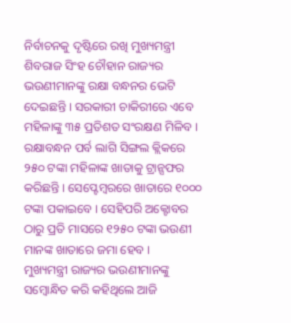ନିର୍ବାଚନକୁ ଦୃଷ୍ଟିରେ ରଖି ମୁଖ୍ୟମନ୍ତ୍ରୀ ଶିବରାଜ ସିଂହ ଚୌହାନ ରାଜ୍ୟର ଭଉଣୀମାନଙ୍କୁ ରକ୍ଷା ବନ୍ଧନର ଭେଟି ଦେଇଛନ୍ତି । ସରକାରୀ ଚାକିରୀରେ ଏବେ ମହିଳାଙ୍କୁ ୩୫ ପ୍ରତିଶତ ସଂରକ୍ଷଣ ମିଳିବ । ରକ୍ଷାବନ୍ଧନ ପର୍ବ ଲାଗି ସିଙ୍ଗଲ କ୍ଲିକରେ ୨୫୦ ଟଙ୍କା ମହିଳାଙ୍କ ଖାତାକୁ ଟ୍ରାନ୍ସଫର କରିଛନ୍ତି । ସେପ୍ଟେମ୍ବରରେ ଖାତାରେ ୧୦୦୦ ଟଙ୍କା ପକାଇବେ । ସେହିପରି ଅକ୍ଟୋବର ଠାରୁ ପ୍ରତି ମାସରେ ୧୨୫୦ ଟଙ୍କା ଭଉଣୀ ମାନଙ୍କ ଖାତାରେ ଜମା ହେବ ।
ମୁଖ୍ୟମନ୍ତ୍ରୀ ରାଜ୍ୟର ଭଉଣୀମାନଙ୍କୁ ସମ୍ବୋନ୍ଧିତ କରି କହିଥିଲେ ଆଜି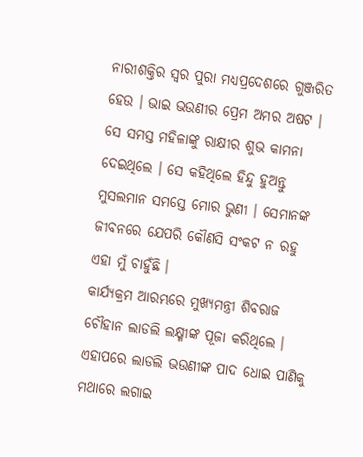ନାରୀଶକ୍ତିର ସ୍ୱର ପୁରା ମଧ୍ୟପ୍ରଦେଶରେ ଗୁଞ୍ଜରିତ ହେଉ । ଭାଇ ଭଉଣୀର ପ୍ରେମ ଅମର ଅଷଟ । ସେ ସମସ୍ତ ମହିଳାଙ୍କୁ ରାକ୍ଷୀର ଶୁଭ କାମନା ଦେଇଥିଲେ । ସେ କହିଥିଲେ ହିନ୍ଦୁ ହୁଅନ୍ତୁ ମୁସଲମାନ ସମସ୍ତେ ମୋର ଭୁଣୀ । ସେମାନଙ୍କ ଜୀବନରେ ଯେପରି କୌଣସି ସଂକଟ ନ ରହୁ ଏହା ମୁଁ ଚାହୁଁଛି ।
କାର୍ଯ୍ୟକ୍ରମ ଆରମ୍ଭରେ ମୁଖ୍ୟମନ୍ତ୍ରୀ ଶିବରାଜ ଚୌହାନ ଲାଡଲି ଲକ୍ଷ୍ମୀଙ୍କ ପୂଜା କରିଥିଲେ । ଏହାପରେ ଲାଡଲି ଭଉଣୀଙ୍କ ପାଦ ଧୋଇ ପାଣିକୁ ମଥାରେ ଲଗାଇ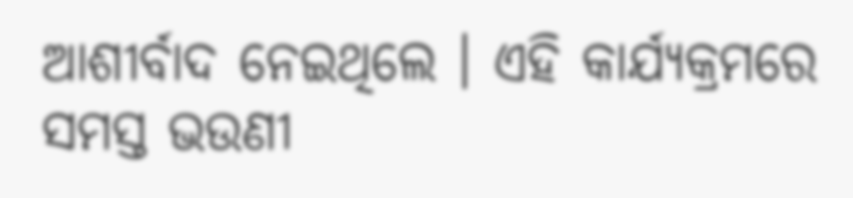ଆଶୀର୍ବାଦ ନେଇଥିଲେ । ଏହି କାର୍ଯ୍ୟକ୍ରମରେ ସମସ୍ତ ଭଉଣୀ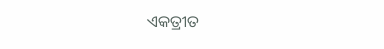ଏକତ୍ରୀତ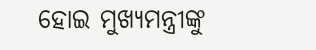ହୋଇ ମୁଖ୍ୟମନ୍ତ୍ରୀଙ୍କୁ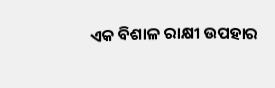ଏକ ବିଶାଳ ରାକ୍ଷୀ ଉପହାର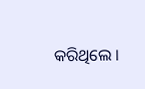କରିଥିଲେ ।